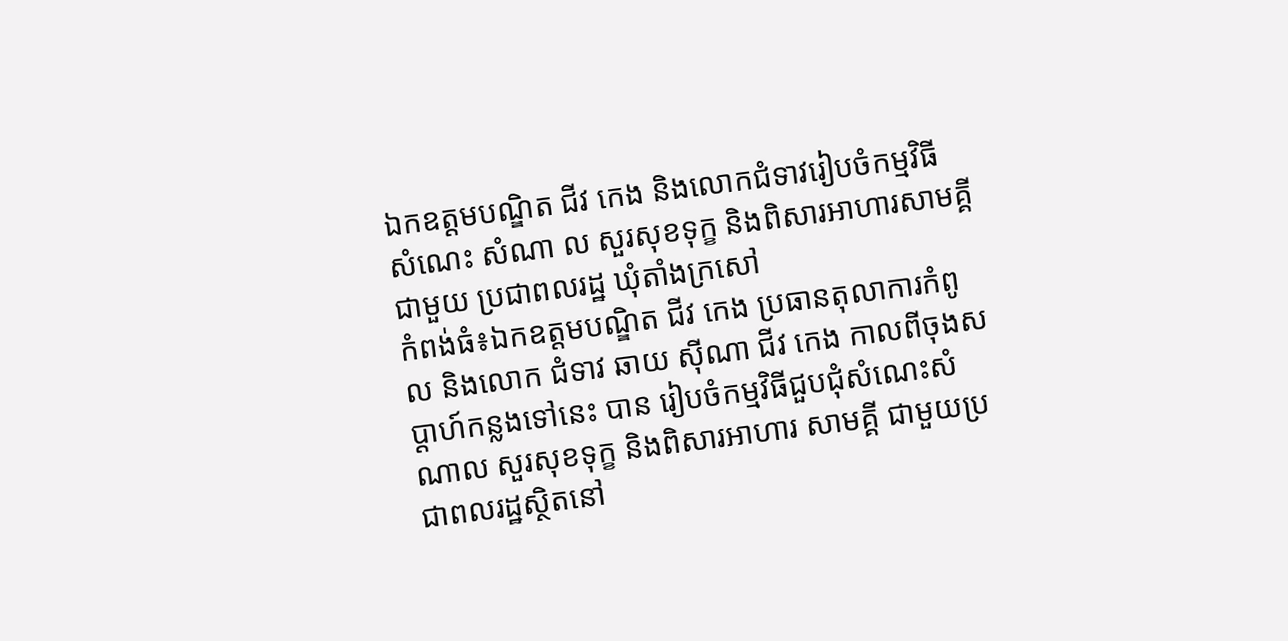ឯកឧត្ដមបណ្ឌិត ជីវ កេង និងលោកជំទាវរៀបចំកម្មវិធី សំណេះ សំណា ល សួរសុខទុក្ខ និងពិសារអាហារសាមគ្គីជាមួយ ប្រជាពលរដ្ឋ ឃុំតាំងក្រសៅ
កំពង់ធំ៖ឯកឧត្ដមបណ្ឌិត ជីវ កេង ប្រធានតុលាការកំពូល និងលោក ជំទាវ ឆាយ ស៊ីណា ជីវ កេង កាលពីចុងសប្ដាហ៍កន្លងទៅនេះ បាន រៀបចំកម្មវិធីជួបជុំសំណេះសំណាល សួរសុខទុក្ខ និងពិសារអាហារ សាមគ្គី ជាមួយប្រជាពលរដ្ឋស្ថិតនៅ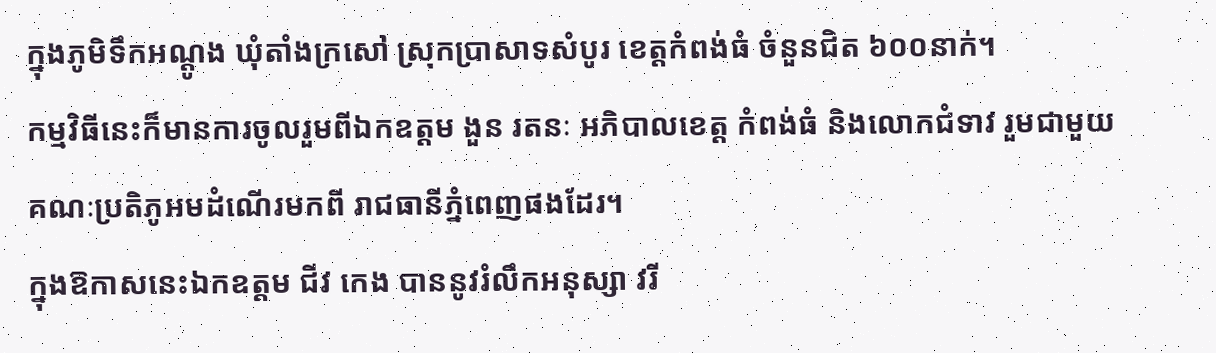ក្នុងភូមិទឹកអណ្តូង ឃុំតាំងក្រសៅ ស្រុកប្រាសាទសំបូរ ខេត្តកំពង់ធំ ចំនួនជិត ៦០០នាក់។
កម្មវិធីនេះក៏មានការចូលរួមពីឯកឧត្តម ងួន រតនៈ អភិបាលខេត្ត កំពង់ធំ និងលោកជំទាវ រួមជាមួយ គណៈប្រតិភូអមដំណើរមកពី រាជធានីភ្នំពេញផងដែរ។
ក្នុងឱកាសនេះឯកឧត្តម ជីវ កេង បាននូវរំលឹកអនុស្សា វរី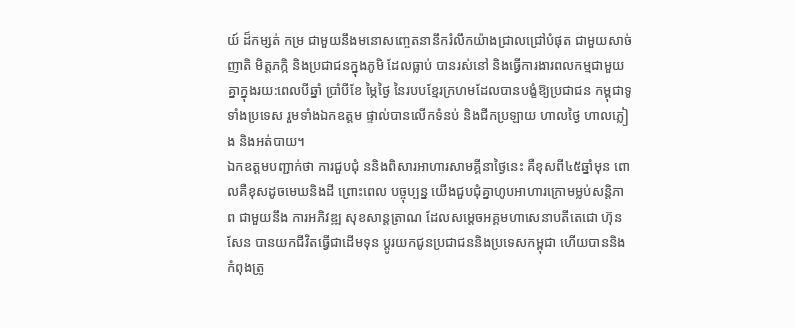យ៍ ដ៏កម្សត់ កម្រ ជាមួយនឹងមនោសញ្ចេតនានឹករំលឹកយ៉ាងជ្រាលជ្រៅបំផុត ជាមួយសាច់ញាតិ មិត្តភក្កិ និងប្រជាជនក្នុងភូមិ ដែលធ្លាប់ បានរស់នៅ និងធ្វើការងារពលកម្មជាមួយគ្នាក្នុងរយ:ពេលបីឆ្នាំ ប្រាំបីខែ ម្ភៃថ្ងៃ នៃរបបខ្មែរក្រហមដែលបានបង្ខំឱ្យប្រជាជន កម្ពុជាទូទាំងប្រទេស រួមទាំងឯកឧត្តម ផ្ទាល់បានលើកទំនប់ និងជីកប្រឡាយ ហាលថ្ងៃ ហាលភ្លៀង និងអត់បាយ។
ឯកឧត្តមបញ្ជាក់ថា ការជួបជុំ ននិងពិសារអាហារសាមគ្គីនាថ្ងៃនេះ គឺខុសពី៤៥ឆ្នាំមុន ពោលគឺខុសដូចមេឃនិងដី ព្រោះពេល បច្ចុប្បន្ន យើងជួបជុំគ្នាហូបអាហារក្រោមម្លប់សន្តិភាព ជាមួយនឹង ការអភិវឌ្ឍ សុខសាន្តត្រាណ ដែលសម្តេចអគ្គមហាសេនាបតីតេជោ ហ៊ុន សែន បានយកជីវិតធ្វើជាដើមទុន ប្តូរយកជូនប្រជាជននិងប្រទេសកម្ពុជា ហើយបាននិងកំពុងត្រូ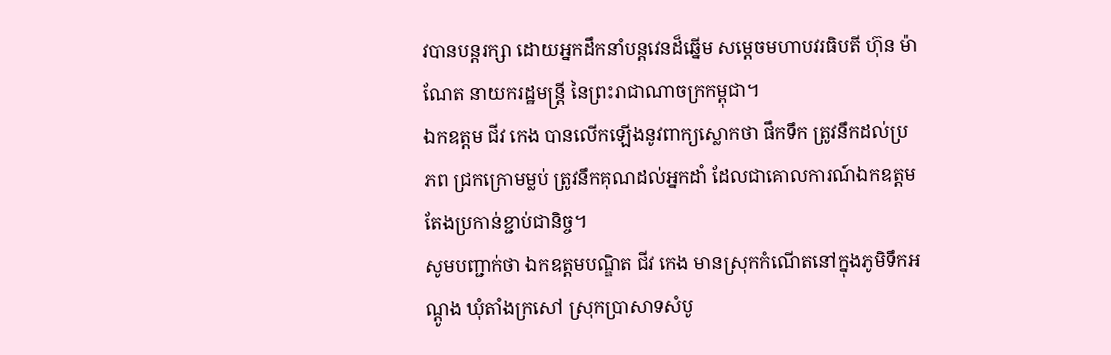វបានបន្តរក្សា ដោយអ្នកដឹកនាំបន្តវេនដ៏ឆ្នើម សម្តេចមហាបវរធិបតី ហ៊ុន ម៉ាណែត នាយករដ្ឋមន្ត្រី នៃព្រះរាជាណាចក្រកម្ពុជា។
ឯកឧត្តម ជីវ កេង បានលើកឡើងនូវពាក្យស្លោកថា ផឹកទឹក ត្រូវនឹកដល់ប្រភព ជ្រកក្រោមម្លប់ ត្រូវនឹកគុណដល់អ្នកដាំ ដែលជាគោលការណ៍ឯកឧត្តមតែងប្រកាន់ខ្ជាប់ជានិច្ច។
សូមបញ្ជាក់ថា ឯកឧត្តមបណ្ឌិត ជីវ កេង មានស្រុកកំណើតនៅក្នុងភូមិទឹកអណ្តូង ឃុំតាំងក្រសៅ ស្រុកប្រាសាទសំបូ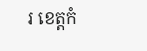រ ខេត្តកំ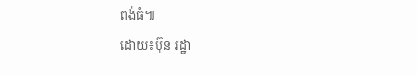ពង់ធំ៕
ដោយ៖ប៊ុន រដ្ឋា